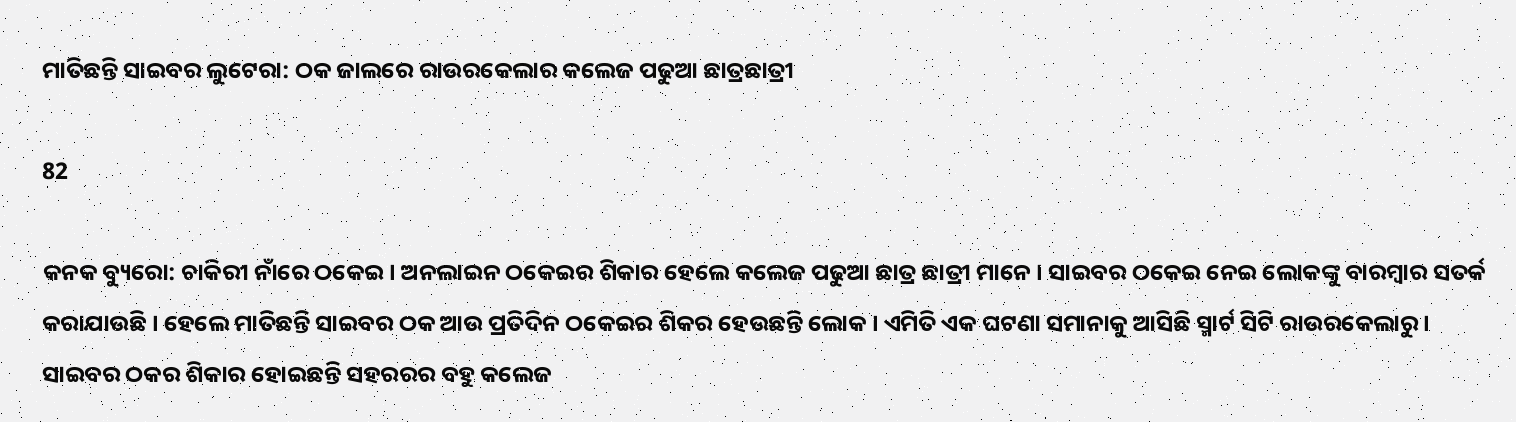ମାତିଛନ୍ତି ସାଇବର ଲୁଟେରା: ଠକ ଜାଲରେ ରାଉରକେଲାର କଲେଜ ପଢୁଆ ଛାତ୍ରଛାତ୍ରୀ

82

କନକ ବ୍ୟୁରୋ: ଚାକିରୀ ନାଁରେ ଠକେଇ । ଅନଲାଇନ ଠକେଇର ଶିକାର ହେଲେ କଲେଜ ପଢୁଆ ଛାତ୍ର ଛାତ୍ରୀ ମାନେ । ସାଇବର ଠକେଇ ନେଇ ଲୋକଙ୍କୁ ବାରମ୍ବାର ସତର୍କ କରାଯାଉଛି । ହେଲେ ମାତିଛନ୍ତି ସାଇବର ଠକ ଆଉ ପ୍ରତିଦିନ ଠକେଇର ଶିକର ହେଉଛନ୍ତି ଲୋକ । ଏମିତି ଏକ ଘଟଣା ସମାନାକୁ ଆସିଛି ସ୍ମାର୍ଟ ସିଟି ରାଉରକେଲାରୁ । ସାଇବର ଠକର ଶିକାର ହୋଇଛନ୍ତି ସହରରର ବହୁ କଲେଜ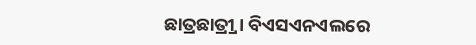ଛାତ୍ରଛାତ୍ର୍ରୀ । ବିଏସଏନଏଲରେ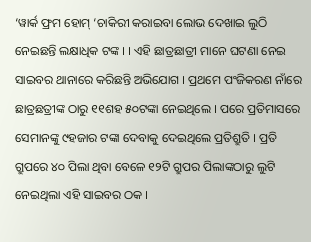‘ୱାର୍କ ଫ୍ରମ ହୋମ୍ ‘ଚାକିରୀ କରାଇବା ଲୋଭ ଦେଖାଇ ଲୁଠି ନେଇଛନ୍ତି ଲକ୍ଷାଧିକ ଟଙ୍କ । । ଏହି ଛାତ୍ରଛାତ୍ରୀ ମାନେ ଘଟଣା ନେଇ ସାଇବର ଥାନାରେ କରିଛନ୍ତି ଅଭିଯୋଗ । ପ୍ରଥମେ ପଂଜିକରଣ ନାଁରେ ଛାତ୍ରଛତ୍ରୀଙ୍କ ଠାରୁ ୧୧ଶହ ୫୦ଟଙ୍କା ନେଇଥିଲେ । ପରେ ପ୍ରତିମାସରେ ସେମାନଙ୍କୁ ୯ହଜାର ଟଙ୍କା ଦେବାକୁ ଦେଇଥିଲେ ପ୍ରତିଶ୍ରୁତି । ପ୍ରତି ଗ୍ରୁପରେ ୪୦ ପିଲା ଥିବା ବେଳେ ୧୨ଟି ଗ୍ରୁପର ପିଲାଙ୍କଠାରୁ ଲୁଟି ନେଇଥିଲା ଏହି ସାଇବର ଠକ ।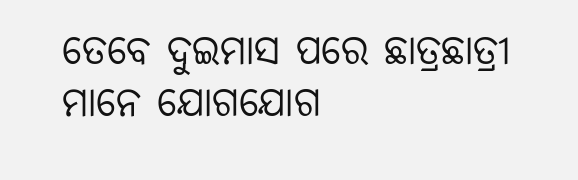ତେବେ ଦୁଇମାସ ପରେ ଛାତ୍ରଛାତ୍ରୀ ମାନେ ଯୋଗଯୋଗ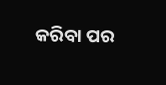କରିବା ପର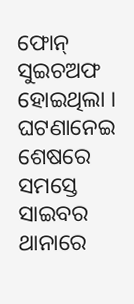ଫୋନ୍ ସୁଇଚଅଫ ହୋଇଥିଲା । ଘଟଣାନେଇ ଶେଷରେ ସମସ୍ତେ ସାଇବର ଥାନାରେ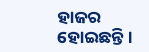ହାଜର ହୋଇଛନ୍ତି ।